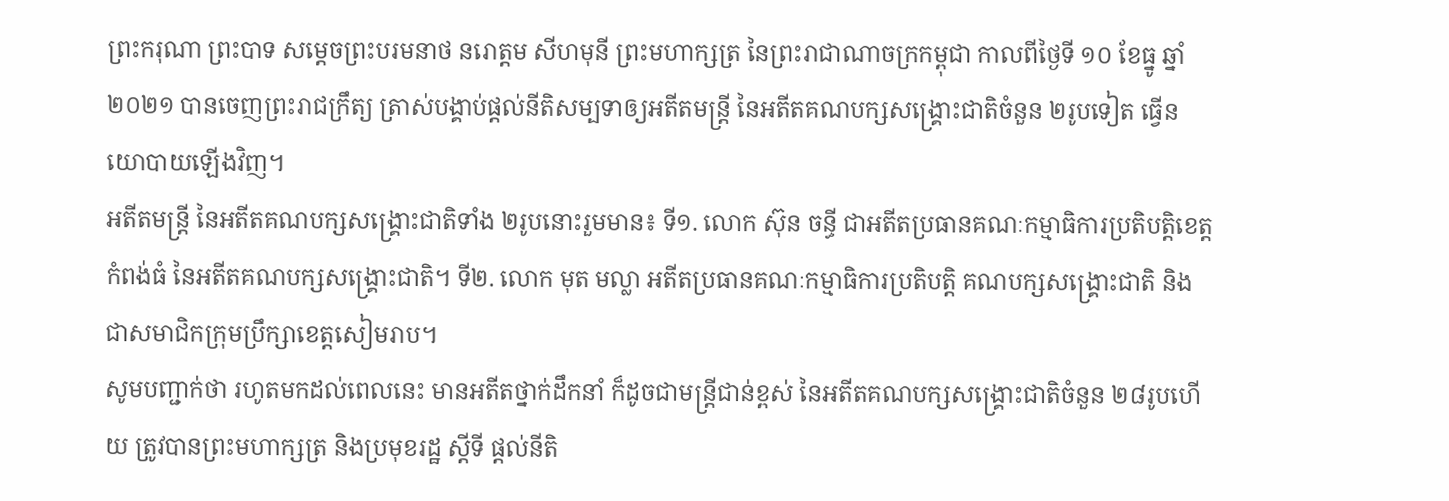ព្រះករុណា ព្រះបាទ សម្ដេចព្រះបរមនាថ នរោត្តម សីហមុនី ព្រះមហាក្សត្រ នៃព្រះរាជាណាចក្រកម្ពុជា កាលពីថ្ងៃទី ១០ ខែធ្នូ ឆ្នាំ ២០២១ បានចេញព្រះរាជក្រឹត្យ ត្រាស់បង្គាប់ផ្ដល់នីតិសម្បទាឲ្យអតីតមន្ត្រី នៃអតីតគណបក្សសង្គ្រោះជាតិចំនួន ២រូបទៀត ធ្វើនយោបាយឡើងវិញ។
អតីតមន្ត្រី នៃអតីតគណបក្សសង្គ្រោះជាតិទាំង ២រូបនោះរួមមាន៖ ទី១. លោក ស៊ុន ចន្ធី ជាអតីតប្រធានគណៈកម្មាធិការប្រតិបត្តិខេត្តកំពង់ធំ នៃអតីតគណបក្សសង្រ្គោះជាតិ។ ទី២. លោក មុត មល្លា អតីតប្រធានគណៈកម្មាធិការប្រតិបត្តិ គណបក្សសង្គ្រោះជាតិ និងជាសមាជិកក្រុមប្រឹក្សាខេត្តសៀមរាប។
សូមបញ្ជាក់ថា រហូតមកដល់ពេលនេះ មានអតីតថ្នាក់ដឹកនាំ ក៏ដូចជាមន្ត្រីជាន់ខ្ពស់ នៃអតីតគណបក្សសង្គ្រោះជាតិចំនួន ២៨រូបហើយ ត្រូវបានព្រះមហាក្សត្រ និងប្រមុខរដ្ឋ ស្តីទី ផ្តល់នីតិ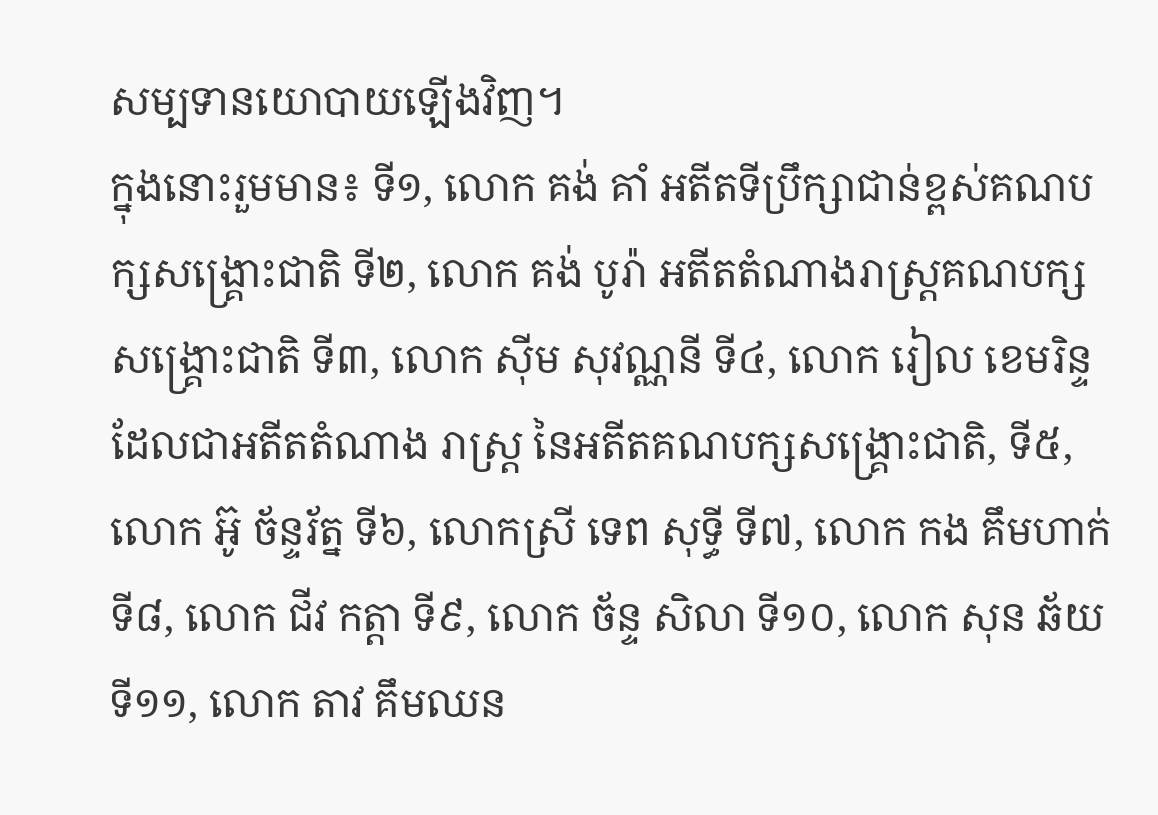សម្បទានយោបាយឡើងវិញ។
ក្នុងនោះរួមមាន៖ ទី១, លោក គង់ គាំ អតីតទីប្រឹក្សាជាន់ខ្ពស់គណបក្សសង្គ្រោះជាតិ ទី២, លោក គង់ បូរ៉ា អតីតតំណាងរាស្ត្រគណបក្សសង្គ្រោះជាតិ ទី៣, លោក ស៊ីម សុវណ្ណនី ទី៤, លោក រៀល ខេមរិន្ទ ដែលជាអតីតតំណាង រាស្ត្រ នៃអតីតគណបក្សសង្គ្រោះជាតិ, ទី៥, លោក អ៊ូ ច័ន្ទរ័ត្ន ទី៦, លោកស្រី ទេព សុទ្ធី ទី៧, លោក កង គឹមហាក់ ទី៨, លោក ជីវ កត្តា ទី៩, លោក ច័ន្ទ សិលា ទី១០, លោក សុន ឆ័យ ទី១១, លោក តាវ គឹមឈន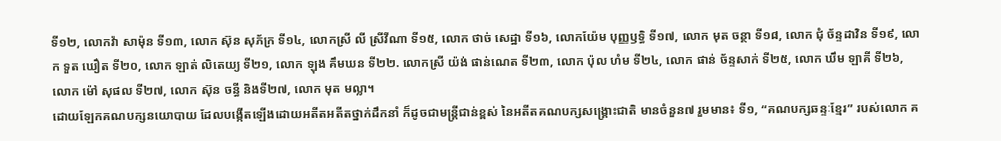ទី១២, លោកវ៉ា សាម៉ុន ទី១៣, លោក ស៊ុន សុភ័ក្រ ទី១៤, លោកស្រី លី ស្រីវីណា ទី១៥, លោក ថាច់ សេដ្ឋា ទី១៦, លោកយ៉ែម បុញ្ញឫទ្ធិ ទី១៧, លោក មុត ចន្ថា ទី១៨, លោក ជុំ ច័ន្ទដាវិន ទី១៩, លោក ទួត ឃឿត ទី២០, លោក ឡាត់ លិតេយ្យ ទី២១, លោក ឡុង គឹមឃន ទី២២. លោកស្រី យ៉ង់ ផាន់ណេត ទី២៣, លោក ប៉ុល ហំម ទី២៤, លោក ផាន់ ច័ន្ទសាក់ ទី២៥, លោក ឃឹម ឡាគី ទី២៦, លោក ម៉ៅ សុផល ទី២៧, លោក ស៊ុន ចន្ធី និងទី២៧, លោក មុត មល្លា។
ដោយឡែកគណបក្សនយោបាយ ដែលបង្កើតឡើងដោយអតីតអតីតថ្នាក់ដឹកនាំ ក៏ដូចជាមន្ត្រីជាន់ខ្ពស់ នៃអតីតគណបក្សសង្គ្រោះជាតិ មានចំនួន៧ រួមមាន៖ ទី១, “គណបក្សឆន្ទៈខ្មែរ” របស់លោក គ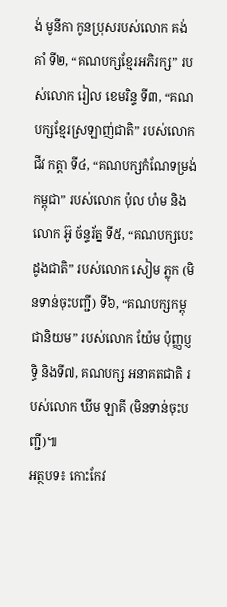ង់ មូនីកា កូនប្រុសរបស់លោក គង់ គាំ ទី២, “គណបក្សខ្មែរអភិរក្ស” របស់លោក រៀល ខេមរិន្ទ ទី៣, “គណបក្សខ្មែរស្រឡាញ់ជាតិ” របស់លោក ជីវ កត្តា ទី៤, “គណបក្សកំណែទម្រង់កម្ពុជា” របស់លោក ប៉ុល ហំម និងលោក អ៊ូ ច័ន្ទរ័ត្ន ទី៥, “គណបក្សបេះដូងជាតិ” របស់លោក សៀម ភ្លុក (មិនទាន់ចុះបញ្ជី) ទី៦, “គណបក្សកម្ពុជានិយម” របស់លោក យ៉ែម ប៉ុញ្ញប្ញទ្ធិ និងទី៧, គណបក្ស អនាគតជាតិ របស់លោក ឃីម ឡាគី (មិនទាន់ចុះបញ្ជី)៕
អត្ថបទ៖ កោះកែវ